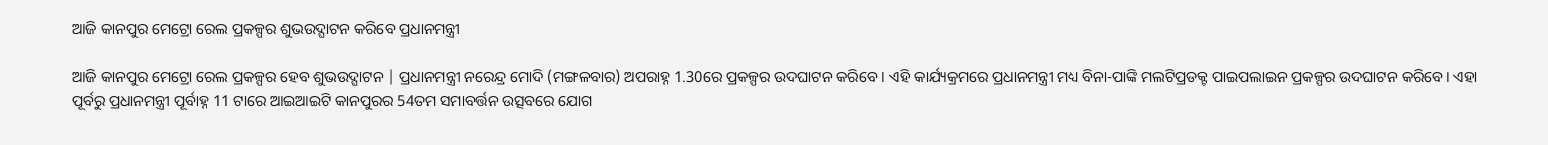ଆଜି କାନପୁର ମେଟ୍ରୋ ରେଲ ପ୍ରକଳ୍ପର ଶୁଭଉଦ୍ଘାଟନ କରିବେ ପ୍ରଧାନମନ୍ତ୍ରୀ

ଆଜି କାନପୁର ମେଟ୍ରୋ ରେଲ ପ୍ରକଳ୍ପର ହେବ ଶୁଭଉଦ୍ଘାଟନ | ପ୍ରଧାନମନ୍ତ୍ରୀ ନରେନ୍ଦ୍ର ମୋଦି (ମଙ୍ଗଳବାର) ଅପରାହ୍ନ 1.30ରେ ପ୍ରକଳ୍ପର ଉଦଘାଟନ କରିବେ । ଏହି କାର୍ଯ୍ୟକ୍ରମରେ ପ୍ରଧାନମନ୍ତ୍ରୀ ମଧ୍ୟ ବିନା-ପାଙ୍କି ମଲଟିପ୍ରଡକ୍ଟ ପାଇପଲାଇନ ପ୍ରକଳ୍ପର ଉଦଘାଟନ କରିବେ। ଏହା ପୂର୍ବରୁ ପ୍ରଧାନମନ୍ତ୍ରୀ ପୂର୍ବାହ୍ନ 11 ଟାରେ ଆଇଆଇଟି କାନପୁରର 54ତମ ସମାବର୍ତ୍ତନ ଉତ୍ସବରେ ଯୋଗ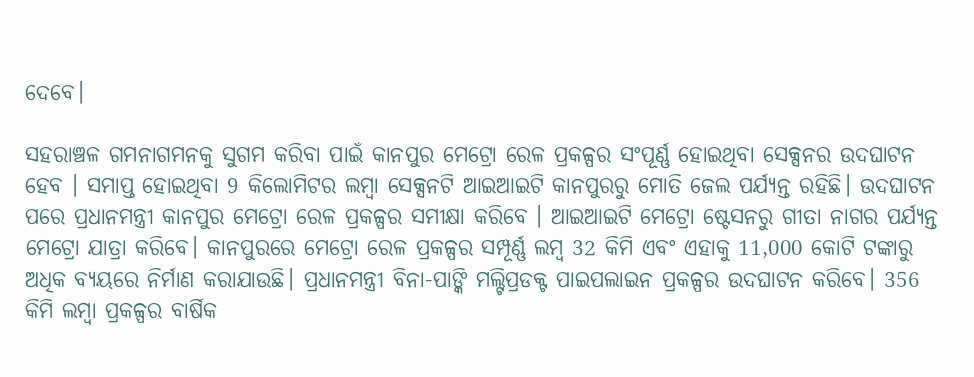ଦେବେ।

ସହରାଞ୍ଚଳ ଗମନାଗମନକୁ ସୁଗମ କରିବା ପାଇଁ କାନପୁର ମେଟ୍ରୋ ରେଳ ପ୍ରକଳ୍ପର ସଂପୂର୍ଣ୍ଣ ହୋଇଥିବା ସେକ୍ସନର ଉଦଘାଟନ ହେବ । ସମାପ୍ତ ହୋଇଥିବା 9 କିଲୋମିଟର ଲମ୍ବା ସେକ୍ସନଟି ଆଇଆଇଟି କାନପୁରରୁ ମୋତି ଜେଲ ପର୍ଯ୍ୟନ୍ତ ରହିଛି। ଉଦଘାଟନ ପରେ ପ୍ରଧାନମନ୍ତ୍ରୀ କାନପୁର ମେଟ୍ରୋ ରେଳ ପ୍ରକଳ୍ପର ସମୀକ୍ଷା କରିବେ । ଆଇଆଇଟି ମେଟ୍ରୋ ଷ୍ଟେସନରୁ ଗୀତା ନାଗର ପର୍ଯ୍ୟନ୍ତ ମେଟ୍ରୋ ଯାତ୍ରା କରିବେ। କାନପୁରରେ ମେଟ୍ରୋ ରେଳ ପ୍ରକଳ୍ପର ସମ୍ପୂର୍ଣ୍ଣ ଲମ୍ବ 32 କିମି ଏବଂ ଏହାକୁ 11,000 କୋଟି ଟଙ୍କାରୁ ଅଧିକ ବ୍ୟୟରେ ନିର୍ମାଣ କରାଯାଉଛି। ପ୍ରଧାନମନ୍ତ୍ରୀ ବିନା-ପାଙ୍କି ମଲ୍ଟିପ୍ରଡକ୍ଟ ପାଇପଲାଇନ ପ୍ରକଳ୍ପର ଉଦଘାଟନ କରିବେ। 356 କିମି ଲମ୍ବା ପ୍ରକଳ୍ପର ବାର୍ଷିକ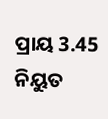ପ୍ରାୟ 3.45 ନିୟୁତ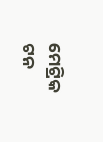ମେଟ୍ରିକ ଟନ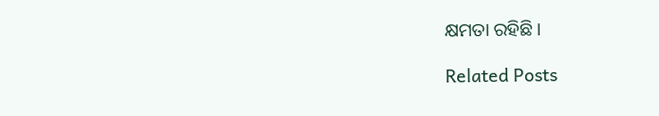କ୍ଷମତା ରହିଛି।

Related Posts